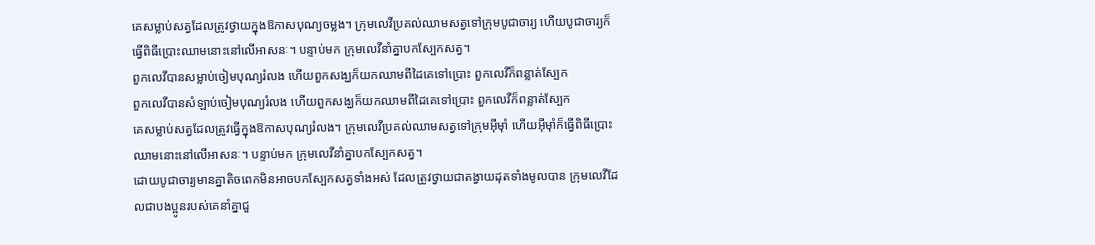គេសម្លាប់សត្វដែលត្រូវថ្វាយក្នុងឱកាសបុណ្យចម្លង។ ក្រុមលេវីប្រគល់ឈាមសត្វទៅក្រុមបូជាចារ្យ ហើយបូជាចារ្យក៏ធ្វើពិធីប្រោះឈាមនោះនៅលើអាសនៈ។ បន្ទាប់មក ក្រុមលេវីនាំគ្នាបកស្បែកសត្វ។
ពួកលេវីបានសម្លាប់ចៀមបុណ្យរំលង ហើយពួកសង្ឃក៏យកឈាមពីដៃគេទៅប្រោះ ពួកលេវីក៏ពន្លាត់ស្បែក
ពួកលេវីបានសំឡាប់ចៀមបុណ្យរំលង ហើយពួកសង្ឃក៏យកឈាមពីដៃគេទៅប្រោះ ពួកលេវីក៏ពន្លាត់ស្បែក
គេសម្លាប់សត្វដែលត្រូវធ្វើក្នុងឱកាសបុណ្យរំលង។ ក្រុមលេវីប្រគល់ឈាមសត្វទៅក្រុមអ៊ីមុាំ ហើយអ៊ីមុាំក៏ធ្វើពិធីប្រោះឈាមនោះនៅលើអាសនៈ។ បន្ទាប់មក ក្រុមលេវីនាំគ្នាបកស្បែកសត្វ។
ដោយបូជាចារ្យមានគ្នាតិចពេកមិនអាចបកស្បែកសត្វទាំងអស់ ដែលត្រូវថ្វាយជាតង្វាយដុតទាំងមូលបាន ក្រុមលេវីដែលជាបងប្អូនរបស់គេនាំគ្នាជួ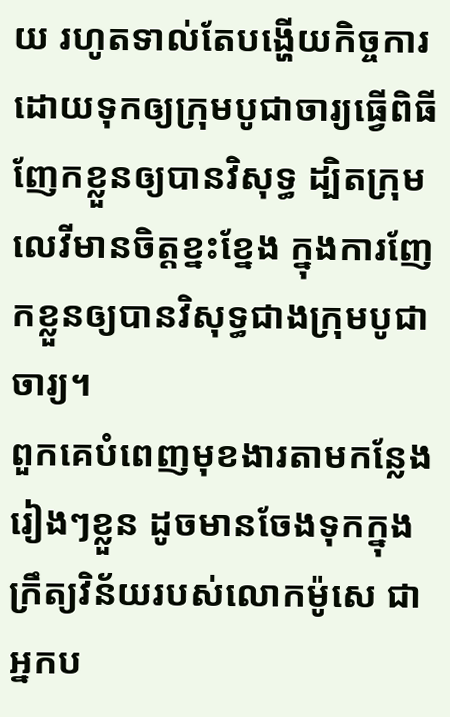យ រហូតទាល់តែបង្ហើយកិច្ចការ ដោយទុកឲ្យក្រុមបូជាចារ្យធ្វើពិធីញែកខ្លួនឲ្យបានវិសុទ្ធ ដ្បិតក្រុមលេវីមានចិត្តខ្នះខ្នែង ក្នុងការញែកខ្លួនឲ្យបានវិសុទ្ធជាងក្រុមបូជាចារ្យ។
ពួកគេបំពេញមុខងារតាមកន្លែងរៀងៗខ្លួន ដូចមានចែងទុកក្នុងក្រឹត្យវិន័យរបស់លោកម៉ូសេ ជាអ្នកប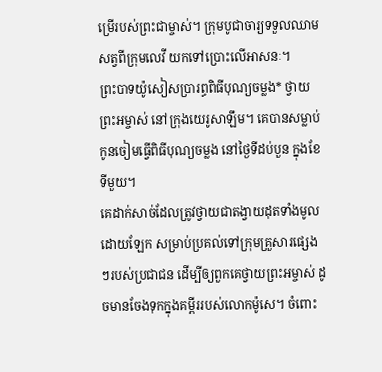ម្រើរបស់ព្រះជាម្ចាស់។ ក្រុមបូជាចារ្យទទួលឈាមសត្វពីក្រុមលេវី យកទៅប្រោះលើអាសនៈ។
ព្រះបាទយ៉ូសៀសប្រារព្ធពិធីបុណ្យចម្លង* ថ្វាយព្រះអម្ចាស់ នៅក្រុងយេរូសាឡឹម។ គេបានសម្លាប់កូនចៀមធ្វើពិធីបុណ្យចម្លង នៅថ្ងៃទីដប់បួន ក្នុងខែទីមួយ។
គេដាក់សាច់ដែលត្រូវថ្វាយជាតង្វាយដុតទាំងមូលដោយឡែក សម្រាប់ប្រគល់ទៅក្រុមគ្រួសារផ្សេងៗរបស់ប្រជាជន ដើម្បីឲ្យពួកគេថ្វាយព្រះអម្ចាស់ ដូចមានចែងទុកក្នុងគម្ពីររបស់លោកម៉ូសេ។ ចំពោះ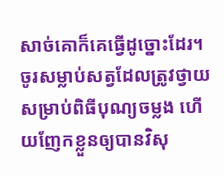សាច់គោក៏គេធ្វើដូច្នោះដែរ។
ចូរសម្លាប់សត្វដែលត្រូវថ្វាយសម្រាប់ពិធីបុណ្យចម្លង ហើយញែកខ្លួនឲ្យបានវិសុ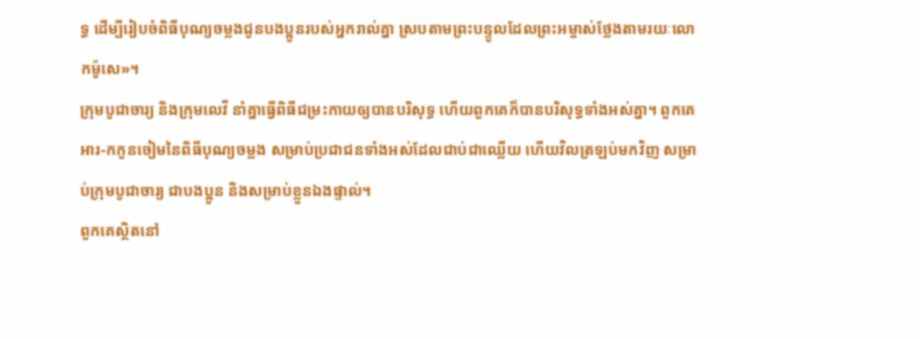ទ្ធ ដើម្បីរៀបចំពិធីបុណ្យចម្លងជូនបងប្អូនរបស់អ្នករាល់គ្នា ស្របតាមព្រះបន្ទូលដែលព្រះអម្ចាស់ថ្លែងតាមរយៈលោកម៉ូសេ»។
ក្រុមបូជាចារ្យ និងក្រុមលេវី នាំគ្នាធ្វើពិធីជម្រះកាយឲ្យបានបរិសុទ្ធ ហើយពួកគេក៏បានបរិសុទ្ធទាំងអស់គ្នា។ ពួកគេអារ-កកូនចៀមនៃពិធីបុណ្យចម្លង សម្រាប់ប្រជាជនទាំងអស់ដែលជាប់ជាឈ្លើយ ហើយវិលត្រឡប់មកវិញ សម្រាប់ក្រុមបូជាចារ្យ ជាបងប្អូន និងសម្រាប់ខ្លួនឯងផ្ទាល់។
ពួកគេស្ថិតនៅ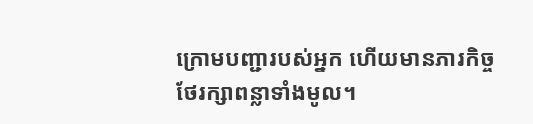ក្រោមបញ្ជារបស់អ្នក ហើយមានភារកិច្ចថែរក្សាពន្លាទាំងមូល។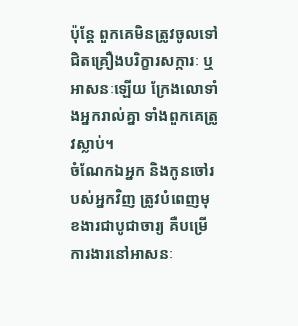ប៉ុន្តែ ពួកគេមិនត្រូវចូលទៅជិតគ្រឿងបរិក្ខារសក្ការៈ ឬអាសនៈឡើយ ក្រែងលោទាំងអ្នករាល់គ្នា ទាំងពួកគេត្រូវស្លាប់។
ចំណែកឯអ្នក និងកូនចៅរបស់អ្នកវិញ ត្រូវបំពេញមុខងារជាបូជាចារ្យ គឺបម្រើការងារនៅអាសនៈ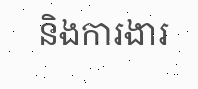និងការងារ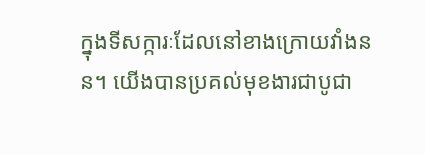ក្នុងទីសក្ការៈដែលនៅខាងក្រោយវាំងនន។ យើងបានប្រគល់មុខងារជាបូជា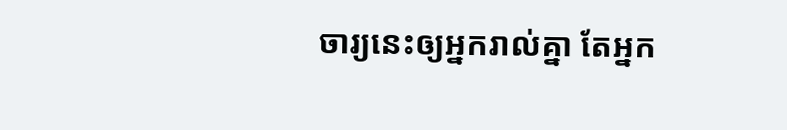ចារ្យនេះឲ្យអ្នករាល់គ្នា តែអ្នក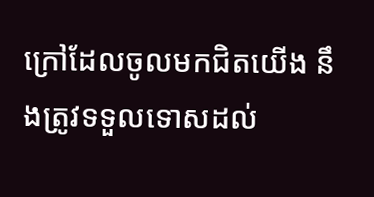ក្រៅដែលចូលមកជិតយើង នឹងត្រូវទទួលទោសដល់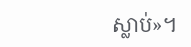ស្លាប់»។